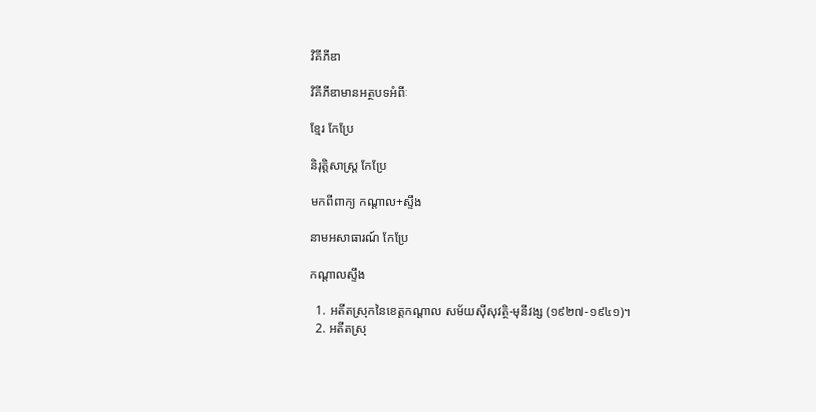វិគីភីឌា

វិគីភីឌាមានអត្ថបទអំពីៈ

ខ្មែរ កែប្រែ

និរុត្តិសាស្ត្រ កែប្រែ

មកពីពាក្យ កណ្ដាល+ស្ទឹង

នាមអសាធារណ៍ កែប្រែ

កណ្ដាលស្ទឹង

  1. អតីតស្រុកនៃខេត្តកណ្ដាល សម័យស៊ីសុវត្ថិ-មុនីវង្ស (១៩២៧‑១៩៤១)។
  2. អតីតស្រុ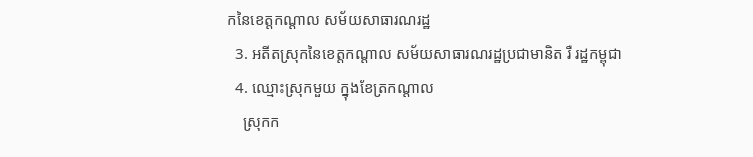កនៃខេត្តកណ្ដាល សម័យសាធារណរដ្ឋ
  3. អតីតស្រុកនៃខេត្តកណ្ដាល សម័យសាធារណរដ្ឋប្រជាមានិត រឺ រដ្ឋកម្ពុជា
  4. ឈ្មោះស្រុកមួយ ក្នុងខែត្រកណ្ដាល
    ស្រុកក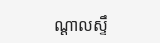ណ្ដាលស្ទឹ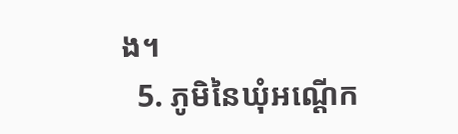ង។
  5. ភូមិនៃឃុំអណ្ដើក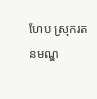ហែប ស្រុករតនមណ្ឌ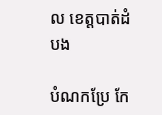ល ខេត្តបាត់ដំបង

បំណកប្រែ កែ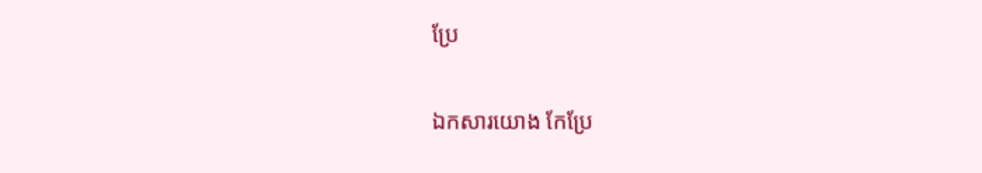ប្រែ

ឯកសារយោង កែប្រែ